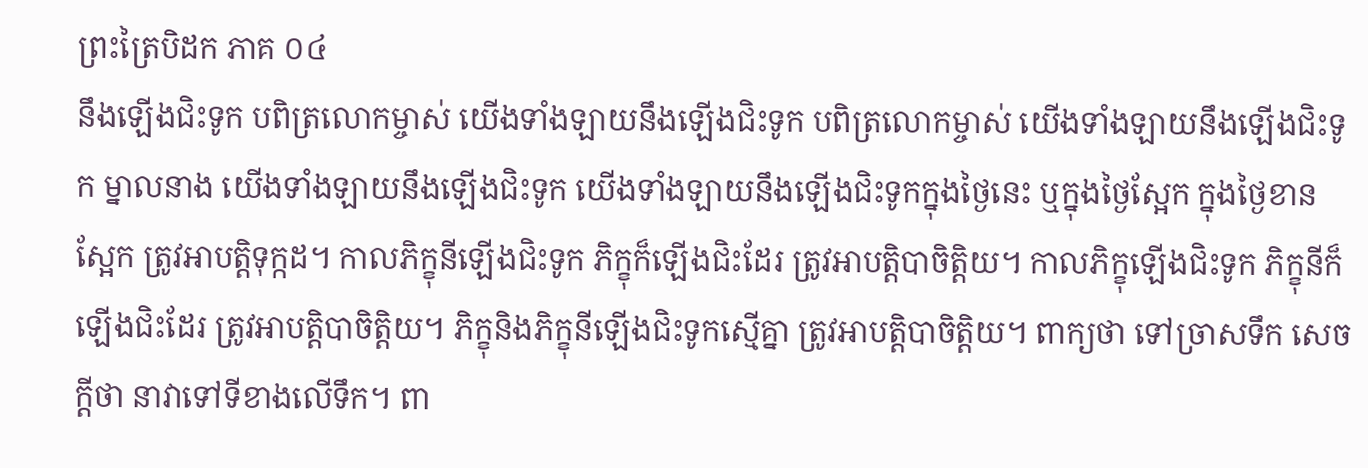ព្រះត្រៃបិដក ភាគ ០៤
នឹងឡើងជិះទូក បពិត្រលោកម្ចាស់ យើងទាំងឡាយនឹងឡើងជិះទូក បពិត្រលោកម្ចាស់ យើងទាំងឡាយនឹងឡើងជិះទូក ម្នាលនាង យើងទាំងឡាយនឹងឡើងជិះទូក យើងទាំងឡាយនឹងឡើងជិះទូកក្នុងថ្ងៃនេះ ឬក្នុងថ្ងៃស្អែក ក្នុងថ្ងៃខានស្អែក ត្រូវអាបត្តិទុក្កដ។ កាលភិក្ខុនីឡើងជិះទូក ភិក្ខុក៏ឡើងជិះដែរ ត្រូវអាបត្តិបាចិត្តិយ។ កាលភិក្ខុឡើងជិះទូក ភិក្ខុនីក៏ឡើងជិះដែរ ត្រូវអាបត្តិបាចិត្តិយ។ ភិក្ខុនិងភិក្ខុនីឡើងជិះទូកស្មើគ្នា ត្រូវអាបត្តិបាចិត្តិយ។ ពាក្យថា ទៅច្រាសទឹក សេចក្តីថា នាវាទៅទីខាងលើទឹក។ ពា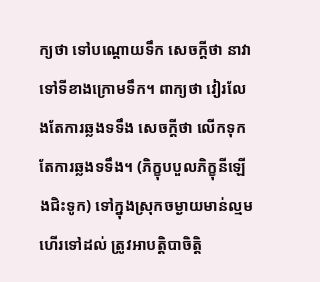ក្យថា ទៅបណ្តោយទឹក សេចក្តីថា នាវាទៅទីខាងក្រោមទឹក។ ពាក្យថា វៀរលែងតែការឆ្លងទទឹង សេចក្តីថា លើកទុកតែការឆ្លងទទឹង។ (ភិក្ខុបបួលភិក្ខុនីឡើងជិះទូក) ទៅក្នុងស្រុកចម្ងាយមាន់ល្មមហើរទៅដល់ ត្រូវអាបត្តិបាចិត្តិ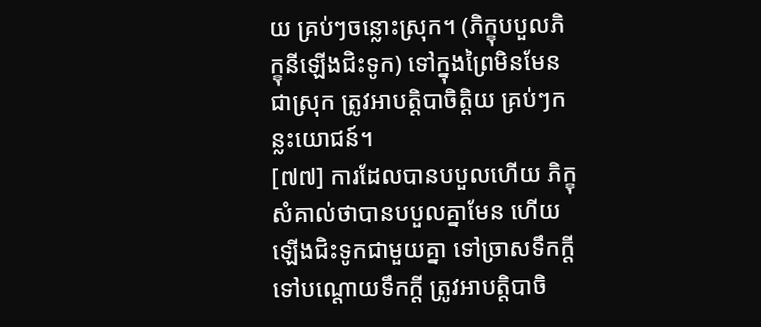យ គ្រប់ៗចន្លោះស្រុក។ (ភិក្ខុបបួលភិក្ខុនីឡើងជិះទូក) ទៅក្នុងព្រៃមិនមែនជាស្រុក ត្រូវអាបត្តិបាចិត្តិយ គ្រប់ៗកន្លះយោជន៍។
[៧៧] ការដែលបានបបួលហើយ ភិក្ខុសំគាល់ថាបានបបួលគ្នាមែន ហើយឡើងជិះទូកជាមួយគ្នា ទៅច្រាសទឹកក្តី ទៅបណ្តោយទឹកក្តី ត្រូវអាបត្តិបាចិ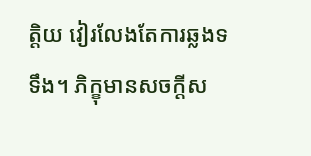ត្តិយ វៀរលែងតែការឆ្លងទទឹង។ ភិក្ខុមានសចក្តីស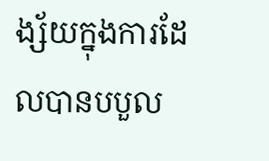ង្ស័យក្នុងការដែលបានបបួល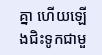គ្នា ហើយឡើងជិះទូកជាមួ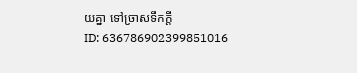យគ្នា ទៅច្រាសទឹកក្តី
ID: 636786902399851016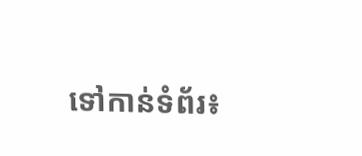ទៅកាន់ទំព័រ៖